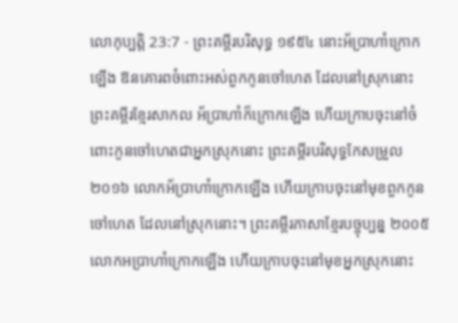លោកុប្បត្តិ 23:7 - ព្រះគម្ពីរបរិសុទ្ធ ១៩៥៤ នោះអ័ប្រាហាំក្រោកឡើង ឱនគោរពចំពោះអស់ពួកកូនចៅហេត ដែលនៅស្រុកនោះ ព្រះគម្ពីរខ្មែរសាកល អ័ប្រាហាំក៏ក្រោកឡើង ហើយក្រាបចុះនៅចំពោះកូនចៅហេតជាអ្នកស្រុកនោះ ព្រះគម្ពីរបរិសុទ្ធកែសម្រួល ២០១៦ លោកអ័ប្រាហាំក្រោកឡើង ហើយក្រាបចុះនៅមុខពួកកូនចៅហេត ដែលនៅស្រុកនោះ។ ព្រះគម្ពីរភាសាខ្មែរបច្ចុប្បន្ន ២០០៥ លោកអប្រាហាំក្រោកឡើង ហើយក្រាបចុះនៅមុខអ្នកស្រុកនោះ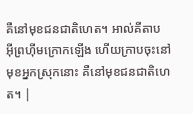គឺនៅមុខជនជាតិហេត។ អាល់គីតាប អ៊ីព្រហ៊ីមក្រោកឡើង ហើយក្រាបចុះនៅមុខអ្នកស្រុកនោះ គឺនៅមុខជនជាតិហេត។ |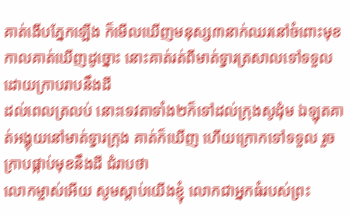គាត់ងើបភ្នែកឡើង ក៏មើលឃើញមនុស្ស៣នាក់ឈរនៅចំពោះមុខ កាលគាត់ឃើញដូច្នោះ នោះគាត់រត់ពីមាត់ទ្វារត្រសាលទៅទទួល ដោយក្រាបរាបនឹងដី
ដល់ពេលត្រលប់ នោះទេវតាទាំង២ក៏ទៅដល់ក្រុងសូដុំម ឯឡុតគាត់អង្គុយនៅមាត់ទ្វារក្រុង គាត់ក៏ឃើញ ហើយក្រោកទៅទទួល រួចក្រាបផ្កាប់មុខនឹងដី ជំរាបថា
លោកម្ចាស់អើយ សូមស្តាប់យើងខ្ញុំ លោកជាអ្នកធំរបស់ព្រះ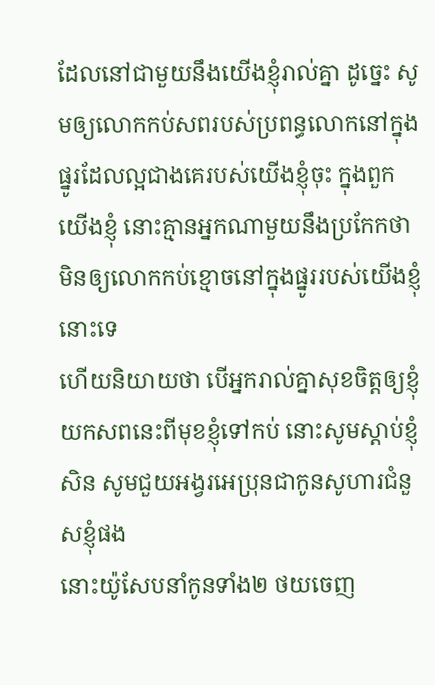ដែលនៅជាមួយនឹងយើងខ្ញុំរាល់គ្នា ដូច្នេះ សូមឲ្យលោកកប់សពរបស់ប្រពន្ធលោកនៅក្នុងផ្នូរដែលល្អជាងគេរបស់យើងខ្ញុំចុះ ក្នុងពួកយើងខ្ញុំ នោះគ្មានអ្នកណាមួយនឹងប្រកែកថា មិនឲ្យលោកកប់ខ្មោចនៅក្នុងផ្នូររបស់យើងខ្ញុំនោះទេ
ហើយនិយាយថា បើអ្នករាល់គ្នាសុខចិត្តឲ្យខ្ញុំយកសពនេះពីមុខខ្ញុំទៅកប់ នោះសូមស្តាប់ខ្ញុំសិន សូមជួយអង្វរអេប្រុនជាកូនសូហារជំនួសខ្ញុំផង
នោះយ៉ូសែបនាំកូនទាំង២ ថយចេញ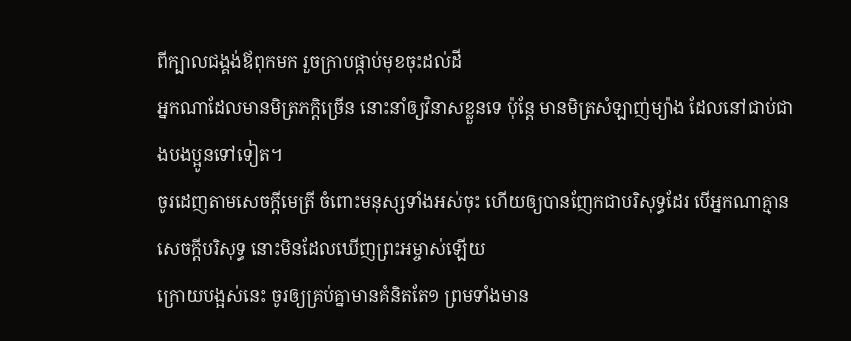ពីក្បាលជង្គង់ឪពុកមក រួចក្រាបផ្កាប់មុខចុះដល់ដី
អ្នកណាដែលមានមិត្រភក្តិច្រើន នោះនាំឲ្យវិនាសខ្លួនទេ ប៉ុន្តែ មានមិត្រសំឡាញ់ម្យ៉ាង ដែលនៅជាប់ជាងបងប្អូនទៅទៀត។
ចូរដេញតាមសេចក្ដីមេត្រី ចំពោះមនុស្សទាំងអស់ចុះ ហើយឲ្យបានញែកជាបរិសុទ្ធដែរ បើអ្នកណាគ្មានសេចក្ដីបរិសុទ្ធ នោះមិនដែលឃើញព្រះអម្ចាស់ឡើយ
ក្រោយបង្អស់នេះ ចូរឲ្យគ្រប់គ្នាមានគំនិតតែ១ ព្រមទាំងមាន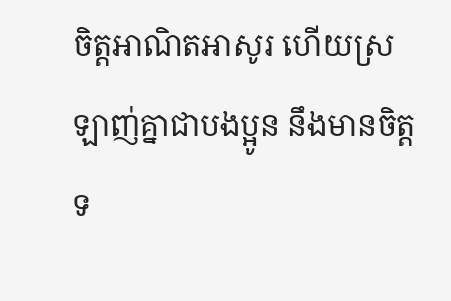ចិត្តអាណិតអាសូរ ហើយស្រឡាញ់គ្នាជាបងប្អូន នឹងមានចិត្តទ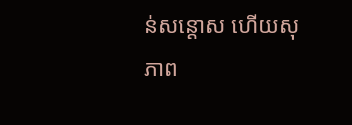ន់សន្តោស ហើយសុភាព